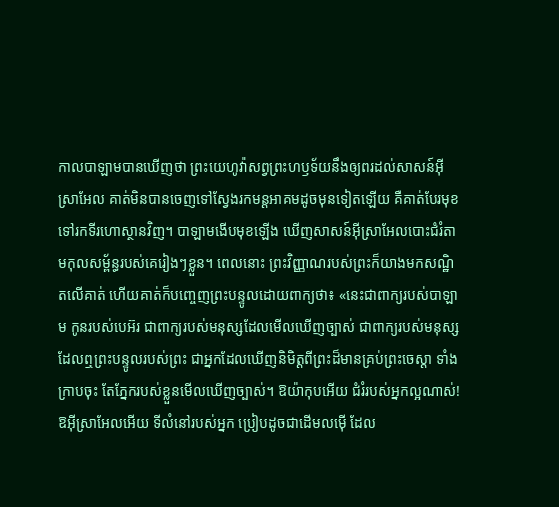កាលបាឡាមបានឃើញថា ព្រះយេហូវ៉ាសព្វព្រះហឫទ័យនឹងឲ្យពរដល់សាសន៍អ៊ីស្រាអែល គាត់មិនបានចេញទៅស្វែងរកមន្តអាគមដូចមុនទៀតឡើយ គឺគាត់បែរមុខទៅរកទីរហោស្ថានវិញ។ បាឡាមងើបមុខឡើង ឃើញសាសន៍អ៊ីស្រាអែលបោះជំរំតាមកុលសម្ព័ន្ធរបស់គេរៀងៗខ្លួន។ ពេលនោះ ព្រះវិញ្ញាណរបស់ព្រះក៏យាងមកសណ្ឋិតលើគាត់ ហើយគាត់ក៏បញ្ចេញព្រះបន្ទូលដោយពាក្យថា៖ «នេះជាពាក្យរបស់បាឡាម កូនរបស់បេអ៊រ ជាពាក្យរបស់មនុស្សដែលមើលឃើញច្បាស់ ជាពាក្យរបស់មនុស្សដែលឮព្រះបន្ទូលរបស់ព្រះ ជាអ្នកដែលឃើញនិមិត្តពីព្រះដ៏មានគ្រប់ព្រះចេស្តា ទាំងក្រាបចុះ តែភ្នែករបស់ខ្លួនមើលឃើញច្បាស់។ ឱយ៉ាកុបអើយ ជំរំរបស់អ្នកល្អណាស់! ឱអ៊ីស្រាអែលអើយ ទីលំនៅរបស់អ្នក ប្រៀបដូចជាដើមលម៉ើ ដែល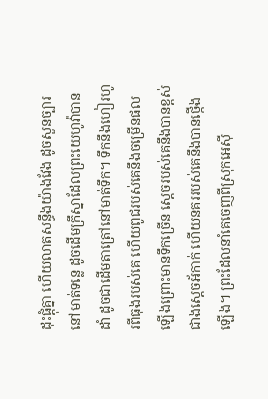ដុះផ្ដុំគ្នា ហើយលាតសន្ធឹងយ៉ាងវែង ដូចសួនច្បារនៅមាត់ទន្លេ ដូចដើមក្រឹស្នាដែលព្រះយេហូវ៉ាបានដាំ ដូចជាដើមតាត្រៅនៅមាត់ទឹក។ ទឹកនឹងហៀរហូរពីធុងរបស់គេ ហើយពូជរបស់គេនឹងចម្រើនផលឡើងព្រោះមានទឹកច្រើន ស្តេចរបស់គេនឹងបានខ្ពស់ជាងស្តេចអ័កាក់ ហើយនគររបស់គេនឹងបានថ្កើងឡើង។ ព្រះដែលនាំគេចេញពីស្រុកអេស៊ី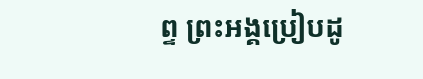ព្ទ ព្រះអង្គប្រៀបដូ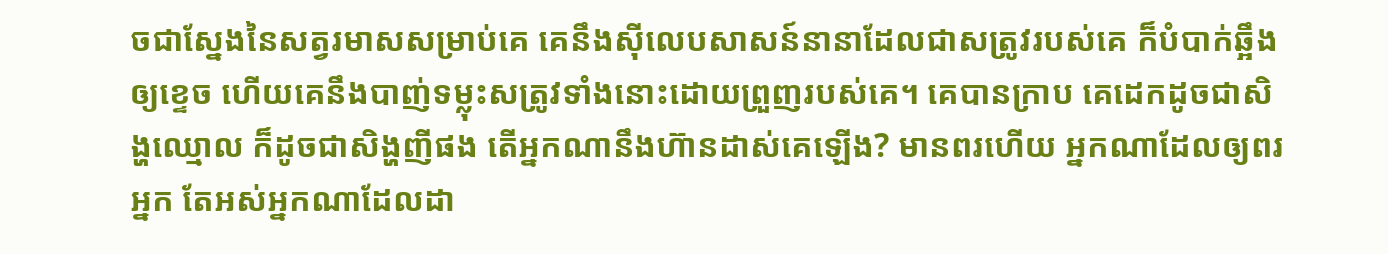ចជាស្នែងនៃសត្វរមាសសម្រាប់គេ គេនឹងស៊ីលេបសាសន៍នានាដែលជាសត្រូវរបស់គេ ក៏បំបាក់ឆ្អឹងឲ្យខ្ទេច ហើយគេនឹងបាញ់ទម្លុះសត្រូវទាំងនោះដោយព្រួញរបស់គេ។ គេបានក្រាប គេដេកដូចជាសិង្ហឈ្មោល ក៏ដូចជាសិង្ហញីផង តើអ្នកណានឹងហ៊ានដាស់គេឡើង? មានពរហើយ អ្នកណាដែលឲ្យពរអ្នក តែអស់អ្នកណាដែលដា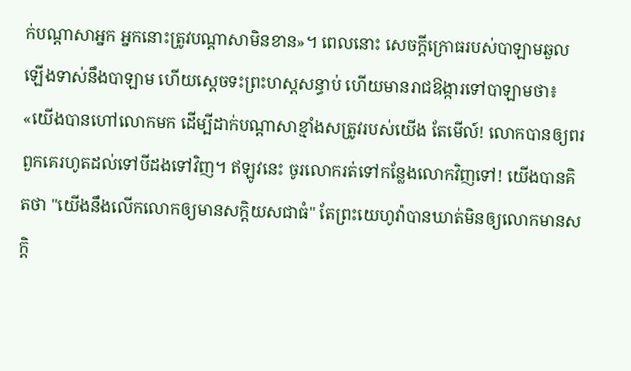ក់បណ្ដាសាអ្នក អ្នកនោះត្រូវបណ្ដាសាមិនខាន»។ ពេលនោះ សេចក្ដីក្រោធរបស់បាឡាមឆួលឡើងទាស់នឹងបាឡាម ហើយស្ដេចទះព្រះហស្តសន្ធាប់ ហើយមានរាជឱង្ការទៅបាឡាមថា៖ «យើងបានហៅលោកមក ដើម្បីដាក់បណ្ដាសាខ្មាំងសត្រូវរបស់យើង តែមើល៍! លោកបានឲ្យពរពួកគេរហូតដល់ទៅបីដងទៅវិញ។ ឥឡូវនេះ ចូរលោករត់ទៅកន្លែងលោកវិញទៅ! យើងបានគិតថា "យើងនឹងលើកលោកឲ្យមានសក្តិយសជាធំ" តែព្រះយេហូវ៉ាបានឃាត់មិនឲ្យលោកមានសក្តិ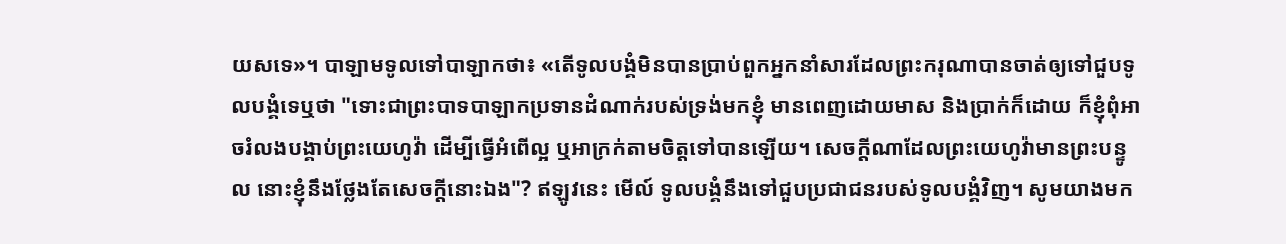យសទេ»។ បាឡាមទូលទៅបាឡាកថា៖ «តើទូលបង្គំមិនបានប្រាប់ពួកអ្នកនាំសារដែលព្រះករុណាបានចាត់ឲ្យទៅជួបទូលបង្គំទេឬថា "ទោះជាព្រះបាទបាឡាកប្រទានដំណាក់របស់ទ្រង់មកខ្ញុំ មានពេញដោយមាស និងប្រាក់ក៏ដោយ ក៏ខ្ញុំពុំអាចរំលងបង្គាប់ព្រះយេហូវ៉ា ដើម្បីធ្វើអំពើល្អ ឬអាក្រក់តាមចិត្តទៅបានឡើយ។ សេចក្ដីណាដែលព្រះយេហូវ៉ាមានព្រះបន្ទូល នោះខ្ញុំនឹងថ្លែងតែសេចក្ដីនោះឯង"? ឥឡូវនេះ មើល៍ ទូលបង្គំនឹងទៅជួបប្រជាជនរបស់ទូលបង្គំវិញ។ សូមយាងមក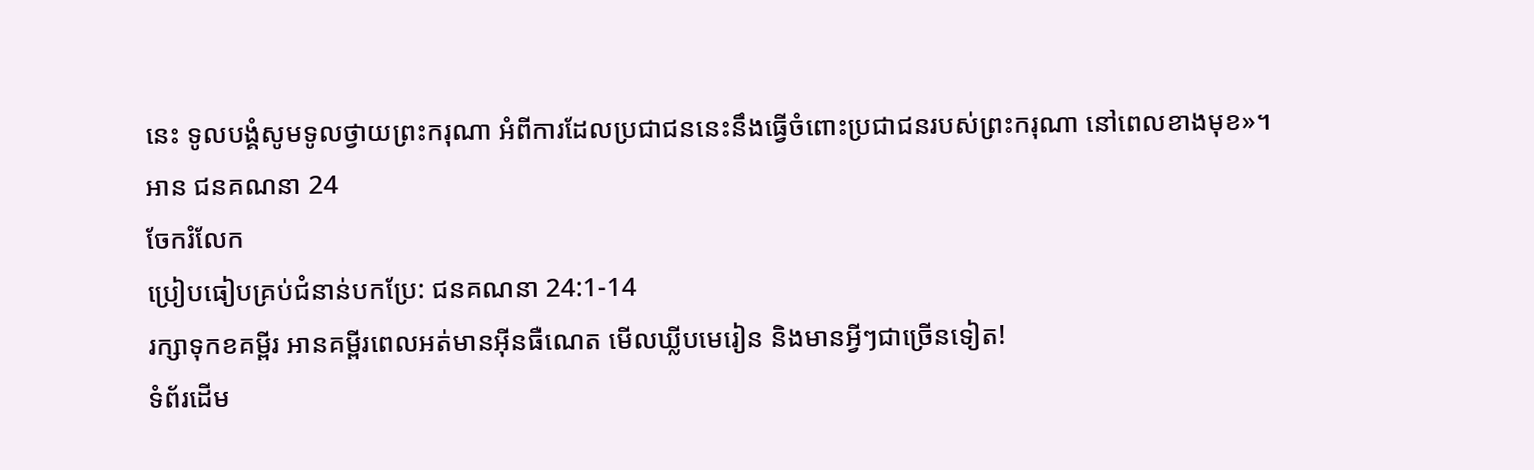នេះ ទូលបង្គំសូមទូលថ្វាយព្រះករុណា អំពីការដែលប្រជាជននេះនឹងធ្វើចំពោះប្រជាជនរបស់ព្រះករុណា នៅពេលខាងមុខ»។
អាន ជនគណនា 24
ចែករំលែក
ប្រៀបធៀបគ្រប់ជំនាន់បកប្រែ: ជនគណនា 24:1-14
រក្សាទុកខគម្ពីរ អានគម្ពីរពេលអត់មានអ៊ីនធឺណេត មើលឃ្លីបមេរៀន និងមានអ្វីៗជាច្រើនទៀត!
ទំព័រដើម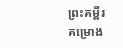ព្រះគម្ពីរ
គម្រោង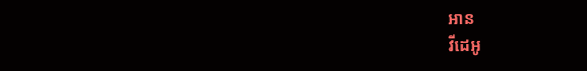អាន
វីដេអូ